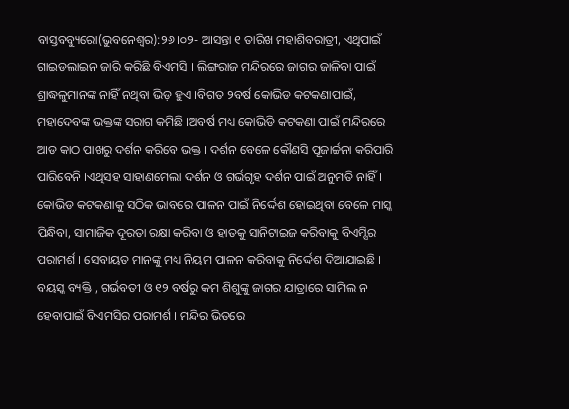ବାସ୍ତବବ୍ୟୁରୋ(ଭୁବନେଶ୍ୱର):୨୬।୦୨- ଆସନ୍ତା ୧ ତାରିଖ ମହାଶିବରାତ୍ରୀ, ଏଥିପାଇଁ ଗାଇଡଲାଇନ ଜାରି କରିଛି ବିଏମସି । ଲିଙ୍ଗରାଜ ମନ୍ଦିରରେ ଜାଗର ଜାଳିବା ପାଇଁ ଶ୍ରାଦ୍ଧଳୁମାନଙ୍କ ନାହିଁ ନଥିବା ଭିଡ଼ ହୁଏ ।ବିଗତ ୨ବର୍ଷ କୋଭିଡ କଟକଣାପାଇଁ, ମହାଦେବଙ୍କ ଭକ୍ତଙ୍କ ସରାଗ କମିଛି ।ଅବର୍ଷ ମଧ୍ୟ କୋଭିଡି କଟକଣା ପାଇଁ ମନ୍ଦିରରେ ଆଡ କାଠ ପାଖରୁ ଦର୍ଶନ କରିବେ ଭକ୍ତ । ଦର୍ଶନ ବେଳେ କୌଣସି ପୂଜାର୍ଚ୍ଚନା କରିପାରି ପାରିବେନି ।ଏଥିସହ ସାହାଣମେଲା ଦର୍ଶନ ଓ ଗର୍ଭଗୃହ ଦର୍ଶନ ପାଇଁ ଅନୁମତି ନାହିଁ ।
କୋଭିଡ କଟକଣାକୁ ସଠିକ ଭାବରେ ପାଳନ ପାଇଁ ନିର୍ଦ୍ଦେଶ ହୋଇଥିବା ବେଳେ ମାସ୍କ ପିନ୍ଧିବା, ସାମାଜିକ ଦୂରତା ରକ୍ଷା କରିବା ଓ ହାତକୁ ସାନିଟାଇଜ କରିବାକୁ ବିଏମ୍ସିର ପରାମର୍ଶ । ସେବାୟତ ମାନଙ୍କୁ ମଧ୍ୟ ନିୟମ ପାଳନ କରିବାକୁ ନିର୍ଦ୍ଦେଶ ଦିଆଯାଇଛି । ବୟସ୍କ ବ୍ୟକ୍ତି , ଗର୍ଭବତୀ ଓ ୧୨ ବର୍ଷରୁ କମ ଶିଶୁଙ୍କୁ ଜାଗର ଯାତ୍ରାରେ ସାମିଲ ନ ହେବାପାଇଁ ବିଏମସିର ପରାମର୍ଶ । ମନ୍ଦିର ଭିତରେ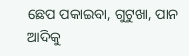ଛେପ ପକାଇବା, ଗୁଟୁଖା, ପାନ ଆଦିକୁ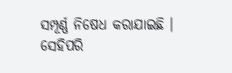ସମ୍ପୂର୍ଣ୍ଣ ନିଷେଧ କରାଯାଇଛି । ସେହିପରି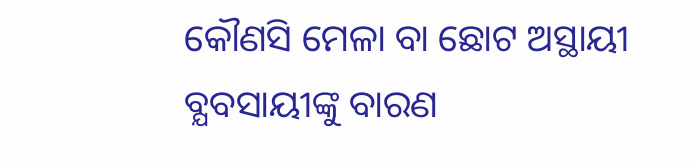କୌଣସି ମେଳା ବା ଛୋଟ ଅସ୍ଥାୟୀ ବ୍ଯବସାୟୀଙ୍କୁ ବାରଣ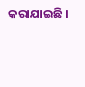କରାଯାଇଛି ।